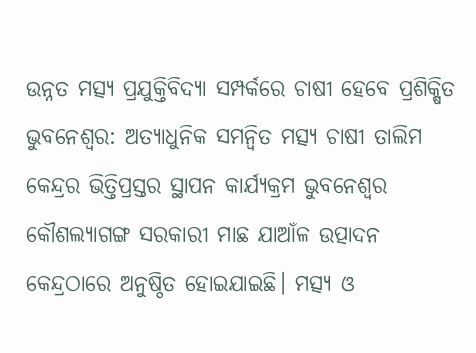ଉନ୍ନତ ମତ୍ସ୍ୟ ପ୍ରଯୁକ୍ତିବିଦ୍ୟା ସମ୍ପର୍କରେ ଚାଷୀ ହେବେ ପ୍ରଶିକ୍ଷିତ
ଭୁବନେଶ୍ୱର: ଅତ୍ୟାଧୁନିକ ସମନ୍ଵିତ ମତ୍ସ୍ୟ ଚାଷୀ ତାଲିମ କେନ୍ଦ୍ରର ଭିତ୍ତିପ୍ରସ୍ତର ସ୍ଥାପନ କାର୍ଯ୍ୟକ୍ରମ ଭୁବନେଶ୍ଵର କୌଶଲ୍ୟାଗଙ୍ଗ ସରକାରୀ ମାଛ ଯାଆଁଳ ଉତ୍ପାଦନ କେନ୍ଦ୍ରଠାରେ ଅନୁଷ୍ଠିତ ହୋଇଯାଇଛି। ମତ୍ସ୍ୟ ଓ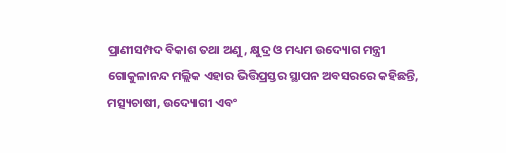ପ୍ରାଣୀସମ୍ପଦ ବିକାଶ ତଥା ଅଣୁ, କ୍ଷୁଦ୍ର ଓ ମଧ୍ୟମ ଉଦ୍ୟୋଗ ମନ୍ତ୍ରୀ ଗୋକୁଳାନନ୍ଦ ମଲ୍ଲିକ ଏହାର ଭିତ୍ତିପ୍ରସ୍ତର ସ୍ଥାପନ ଅବସରରେ କହିଛନ୍ତି, ମତ୍ସ୍ୟଚାଷୀ, ଉଦ୍ୟୋଗୀ ଏବଂ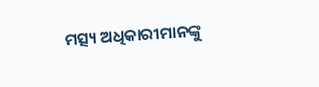ମତ୍ସ୍ୟ ଅଧିକାରୀମାନଙ୍କୁ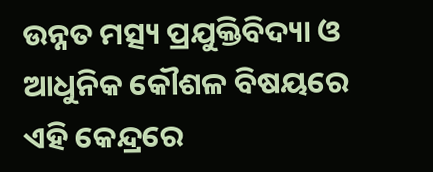ଉନ୍ନତ ମତ୍ସ୍ୟ ପ୍ରଯୁକ୍ତିବିଦ୍ୟା ଓ ଆଧୁନିକ କୌଶଳ ବିଷୟରେ ଏହି କେନ୍ଦ୍ରରେ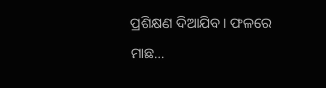ପ୍ରଶିକ୍ଷଣ ଦିଆଯିବ। ଫଳରେ ମାଛ…